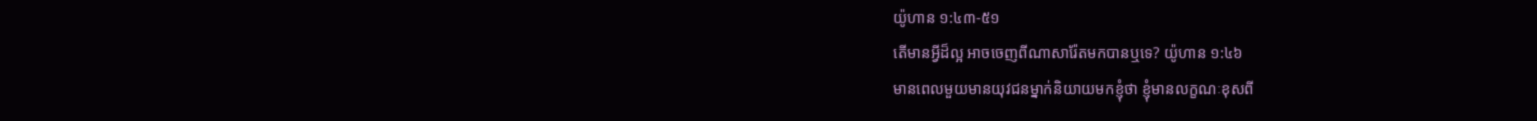យ៉ូហាន ១:៤៣-៥១
តើមានអ្វីដ៏ល្អ អាចចេញពីណាសារ៉ែតមកបានឬទេ? យ៉ូហាន ១:៤៦
មានពេលមួយមានយុវជនម្នាក់និយាយមកខ្ញុំថា ខ្ញុំមានលក្ខណៈខុសពី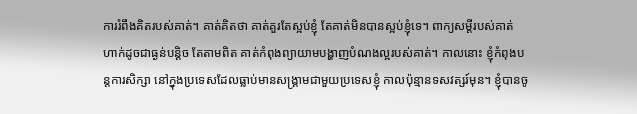ការរំពឹងគិតរបស់គាត់។ គាត់គិតថា គាត់គួរតែស្អប់ខ្ញុំ តែគាត់មិនបានស្អប់ខ្ញុំទេ។ ពាក្យសម្ដីរបស់គាត់ហាក់ដូចជាធ្ងន់បន្តិច តែតាមពិត គាត់កំពុងព្យាយាមបង្ហាញបំណងល្អរបស់គាត់។ កាលនោះ ខ្ញុំកំពុងបន្តការសិក្សា នៅក្នុងប្រទេសដែលធ្លាប់មានសង្គ្រាមជាមួយប្រទេសខ្ញុំ កាលប៉ុន្មានទសវត្សរ៍មុន។ ខ្ញុំបានចូ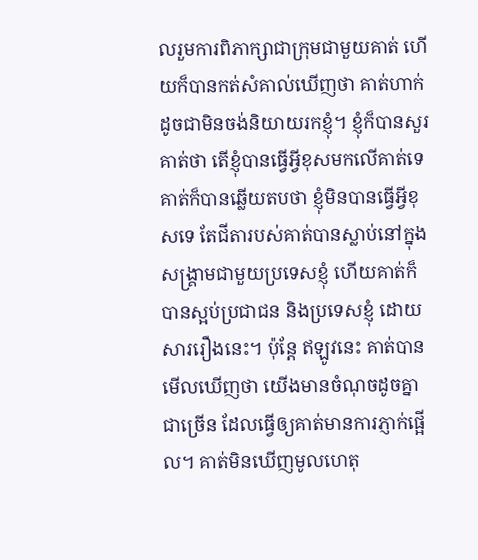លរួមការពិភាក្សាជាក្រុមជាមួយគាត់ ហើយក៏បានកត់សំគាល់ឃើញថា គាត់ហាក់ដូចជាមិនចង់និយាយរកខ្ញុំ។ ខ្ញុំក៏បានសួរគាត់ថា តើខ្ញុំបានធ្វើអ្វីខុសមកលើគាត់ទេ គាត់ក៏បានឆ្លើយតបថា ខ្ញុំមិនបានធ្វើអ្វីខុសទេ តែជីតារបស់គាត់បានស្លាប់នៅក្នុងសង្គ្រាមជាមួយប្រទេសខ្ញុំ ហើយគាត់ក៏បានស្អប់ប្រជាជន និងប្រទេសខ្ញុំ ដោយសាររឿងនេះ។ ប៉ុន្តែ ឥឡូវនេះ គាត់បានមើលឃើញថា យើងមានចំណុចដូចគ្នាជាច្រើន ដែលធ្វើឲ្យគាត់មានការភ្ញាក់ផ្អើល។ គាត់មិនឃើញមូលហេតុ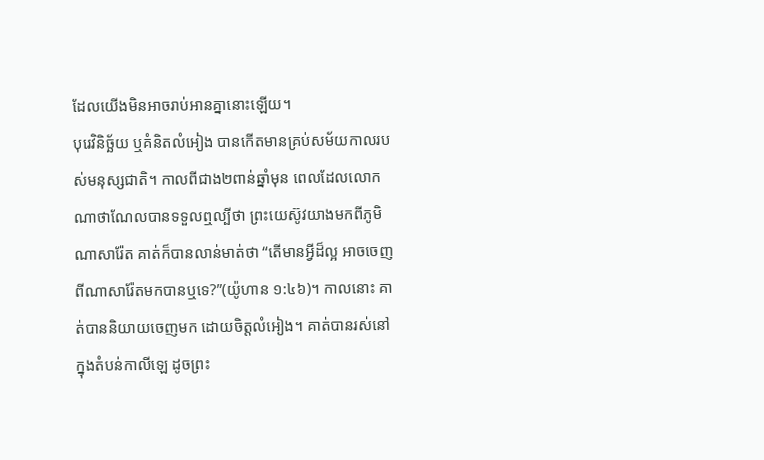ដែលយើងមិនអាចរាប់អានគ្នានោះឡើយ។
បុរេវិនិច្ឆ័យ ឬគំនិតលំអៀង បានកើតមានគ្រប់សម័យកាលរបស់មនុស្សជាតិ។ កាលពីជាង២ពាន់ឆ្នាំមុន ពេលដែលលោកណាថាណែលបានទទួលឮល្បីថា ព្រះយេស៊ូវយាងមកពីភូមិណាសារ៉ែត គាត់ក៏បានលាន់មាត់ថា “តើមានអ្វីដ៏ល្អ អាចចេញពីណាសារ៉ែតមកបានឬទេ?”(យ៉ូហាន ១:៤៦)។ កាលនោះ គាត់បាននិយាយចេញមក ដោយចិត្តលំអៀង។ គាត់បានរស់នៅក្នុងតំបន់កាលីឡេ ដូចព្រះ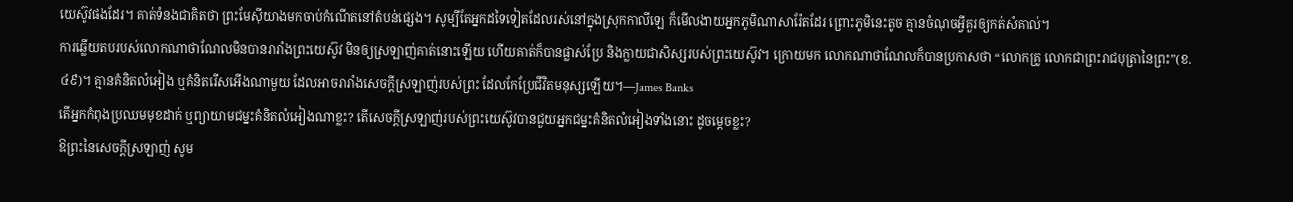យេស៊ូវផងដែរ។ គាត់ទំនងជាគិតថា ព្រះមែស៊ីយាងមកចាប់កំណើតនៅតំបន់ផ្សេង។ សូម្បីតែអ្នកដទៃទៀតដែលរស់នៅក្នុងស្រុកកាលីឡេ ក៏មើលងាយអ្នកភូមិណាសារ៉ែតដែរ ព្រោះភូមិនេះតូច គ្មានចំណុចអ្វីគួរឲ្យកត់សំគាល់។
ការឆ្លើយតបរបស់លោកណាថាណែលមិនបានរារាំងព្រះយេស៊ូវ មិនឲ្យស្រឡាញ់គាត់នោះឡើយ ហើយគាត់ក៏បានផ្លាស់ប្រែ និងក្លាយជាសិស្សរបស់ព្រះយេស៊ូវ។ ក្រោយមក លោកណាថាណែលក៏បានប្រកាសថា “លោកគ្រូ លោកជាព្រះរាជបុត្រានៃព្រះ”(ខ.៤៩)។ គ្មានគំនិតលំអៀង ឬគំនិតរើសអើងណាមួយ ដែលអាចរារាំងសេចក្តីស្រឡាញ់របស់ព្រះ ដែលកែប្រែជីវិតមនុស្សឡើយ។—James Banks
តើអ្នកកំពុងប្រឈមមុខដាក់ ឬព្យាយាមជម្នះគំនិតលំអៀងណាខ្លះ? តើសេចក្តីស្រឡាញ់របស់ព្រះយេស៊ូវបានជួយអ្នកជម្នះគំនិតលំអៀងទាំងនោះ ដូចម្តេចខ្លះ?
ឱព្រះនៃសេចក្តីស្រឡាញ់ សូម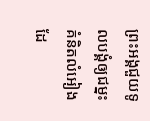ព្រះអង្គជួយទូលបង្គំឲ្យជម្នះគំនិតលំអៀង ដែ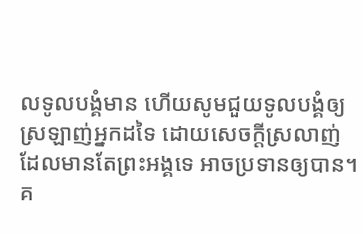លទូលបង្គំមាន ហើយសូមជួយទូលបង្គំឲ្យស្រឡាញ់អ្នកដទៃ ដោយសេចក្តីស្រលាញ់ ដែលមានតែព្រះអង្គទេ អាចប្រទានឲ្យបាន។
គ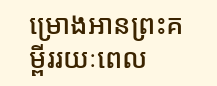ម្រោងអានព្រះគម្ពីររយៈពេល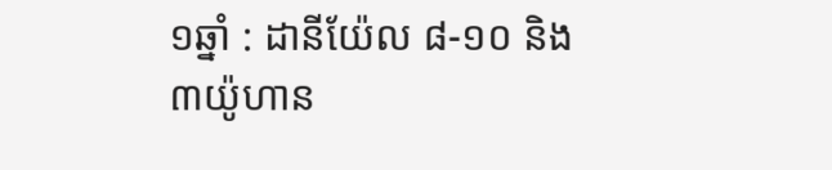១ឆ្នាំ : ដានីយ៉ែល ៨-១០ និង ៣យ៉ូហាន